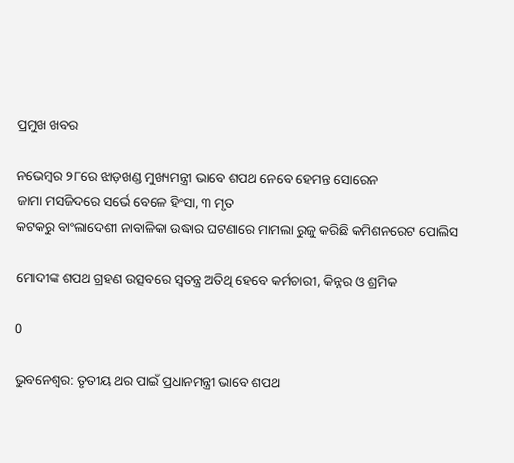ପ୍ରମୁଖ ଖବର

ନଭେମ୍ବର ୨୮ରେ ଝାଡ଼ଖଣ୍ଡ ମୁଖ୍ୟମନ୍ତ୍ରୀ ଭାବେ ଶପଥ ନେବେ ହେମନ୍ତ ସୋରେନ
ଜାମା ମସଜିଦରେ ସର୍ଭେ ବେଳେ ହିଂସା, ୩ ମୃତ
କଟକରୁ ବାଂଲାଦେଶୀ ନାବାଳିକା ଉଦ୍ଧାର ଘଟଣାରେ ମାମଲା ରୁଜୁ କରିଛି କମିଶନରେଟ ପୋଲିସ

ମୋଦୀଙ୍କ ଶପଥ ଗ୍ରହଣ ଉତ୍ସବରେ ସ୍ୱତନ୍ତ୍ର ଅତିଥି ହେବେ କର୍ମଚାରୀ, କିନ୍ନର ଓ ଶ୍ରମିକ

0

ଭୁବନେଶ୍ବର: ତୃତୀୟ ଥର ପାଇଁ ପ୍ରଧାନମନ୍ତ୍ରୀ ଭାବେ ଶପଥ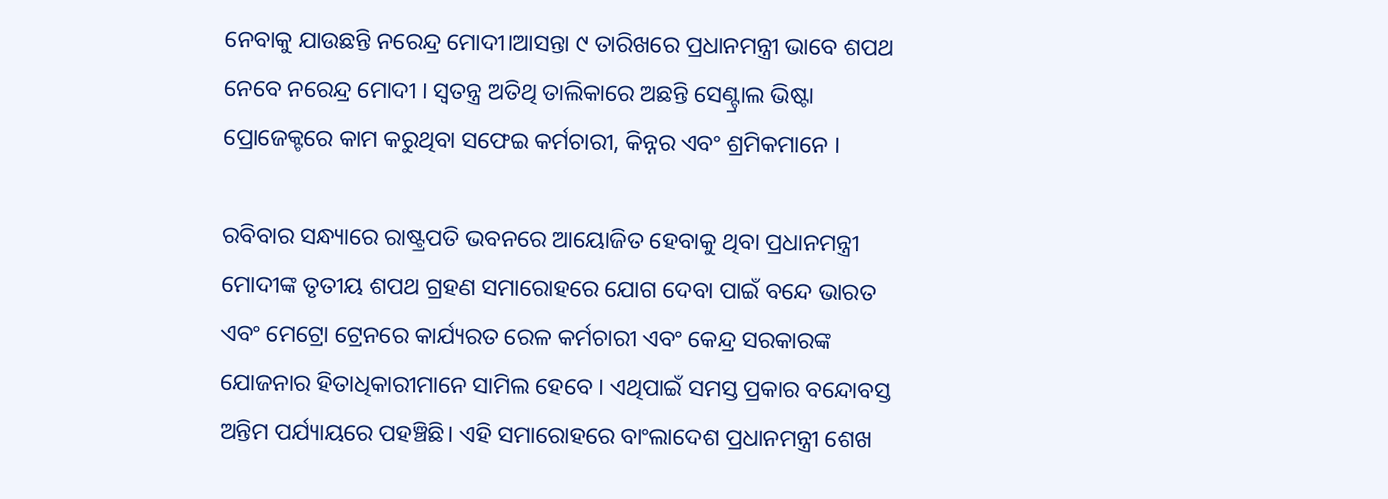ନେବାକୁ ଯାଉଛନ୍ତି ନରେନ୍ଦ୍ର ମୋଦୀ।ଆସନ୍ତା ୯ ତାରିଖରେ ପ୍ରଧାନମନ୍ତ୍ରୀ ଭାବେ ଶପଥ ନେବେ ନରେନ୍ଦ୍ର ମୋଦୀ । ସ୍ୱତନ୍ତ୍ର ଅତିଥି ତାଲିକାରେ ଅଛନ୍ତି ସେଣ୍ଟ୍ରାଲ ଭିଷ୍ଟା ପ୍ରୋଜେକ୍ଟରେ କାମ କରୁଥିବା ସଫେଇ କର୍ମଚାରୀ, କିନ୍ନର ଏବଂ ଶ୍ରମିକମାନେ ।

ରବିବାର ସନ୍ଧ୍ୟାରେ ରାଷ୍ଟ୍ରପତି ଭବନରେ ଆୟୋଜିତ ହେବାକୁ ଥିବା ପ୍ରଧାନମନ୍ତ୍ରୀ ମୋଦୀଙ୍କ ତୃତୀୟ ଶପଥ ଗ୍ରହଣ ସମାରୋହରେ ଯୋଗ ଦେବା ପାଇଁ ବନ୍ଦେ ଭାରତ ଏବଂ ମେଟ୍ରୋ ଟ୍ରେନରେ କାର୍ଯ୍ୟରତ ରେଳ କର୍ମଚାରୀ ଏବଂ କେନ୍ଦ୍ର ସରକାରଙ୍କ ଯୋଜନାର ହିତାଧିକାରୀମାନେ ସାମିଲ ହେବେ । ଏଥିପାଇଁ ସମସ୍ତ ପ୍ରକାର ବନ୍ଦୋବସ୍ତ ଅନ୍ତିମ ପର୍ଯ୍ୟାୟରେ ପହଞ୍ଚିଛି। ଏହି ସମାରୋହରେ ବାଂଲାଦେଶ ପ୍ରଧାନମନ୍ତ୍ରୀ ଶେଖ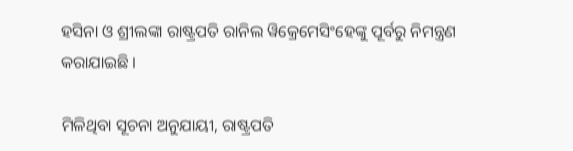ହସିନା ଓ ଶ୍ରୀଲଙ୍କା ରାଷ୍ଟ୍ରପତି ରାନିଲ ୱିକ୍ରେମେସିଂହେଙ୍କୁ ପୂର୍ବରୁ ନିମନ୍ତ୍ରଣ କରାଯାଇଛି ।

ମିଳିଥିବା ସୂଚନା ଅନୁଯାୟୀ, ରାଷ୍ଟ୍ରପତି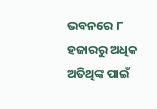ଭବନରେ ୮ ହଜାରରୁ ଅଧିକ ଅତିଥିଙ୍କ ପାଇଁ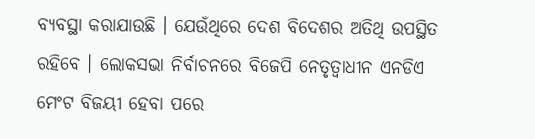ବ୍ୟବସ୍ଥା କରାଯାଉଛି । ଯେଉଁଥିରେ ଦେଶ ବିଦେଶର ଅତିଥି ଉପସ୍ଥିତ ରହିବେ । ଲୋକସଭା ନିର୍ବାଚନରେ ବିଜେପି ନେତୃତ୍ୱାଧୀନ ଏନଡିଏ ମେଂଟ ବିଜୟୀ ହେବା ପରେ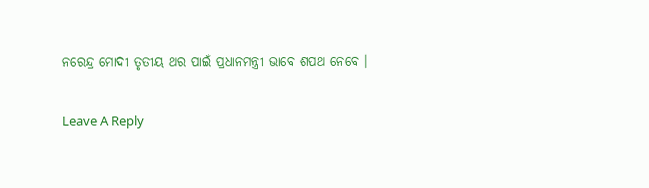ନରେନ୍ଦ୍ର ମୋଦୀ ତୃତୀୟ ଥର ପାଇଁ ପ୍ରଧାନମନ୍ତ୍ରୀ ଭାବେ ଶପଥ ନେବେ ।

Leave A Reply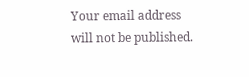Your email address will not be published.